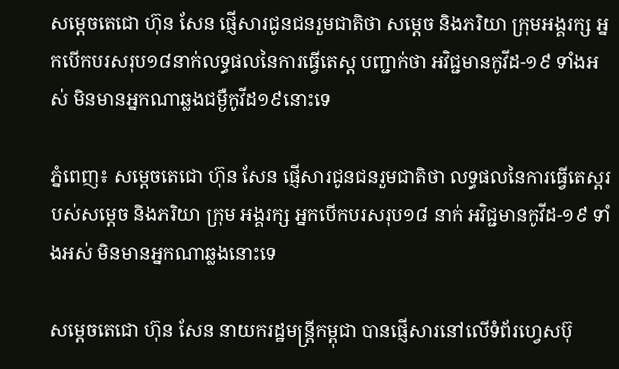សម្ដេចតេជោ ហ៊ុន សែន ផ្ញើសារជូនជនរួមជាតិថា សម្ដេច និងភរិយា ក្រុមអង្គរក្ស អ្នកបើកបរសរុប១៨នាក់លទ្ធផលនៃការធ្វើតេស្ត បញ្ជាក់ថា អវិជ្ជមានកូវីដ-១៩ ទាំងអស់ មិនមានអ្នកណាឆ្លងជម្ងឺកូវីដ១៩នោះទេ

ភ្នំពេញ៖ សម្ដេចតេជោ ហ៊ុន សែន ផ្ញើសារជូនជនរួមជាតិថា លទ្ធផលនៃការធ្វើតេស្តរបស់សម្ដេច និងភរិយា ក្រុម អង្គរក្ស អ្នកបើកបរសរុប១៨ នាក់ អវិជ្ជមានកូវីដ-១៩ ទាំងអស់ មិនមានអ្នកណាឆ្លងនោះទេ

សម្ដេចតេជោ ហ៊ុន សែន នាយករដ្ឋមន្ត្រីកម្ពុជា បានផ្ញើសារនៅលើទំព័រហ្វេសប៊ុ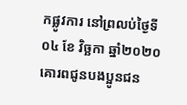កផ្លូវការ នៅព្រលប់ថ្ងៃទី០៤ ខែ វិច្ឆកា ឆ្នាំ២០២០ គោរពជូនបងប្អូនជន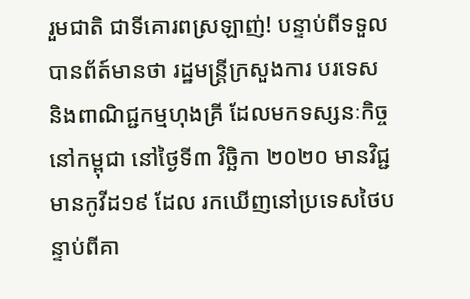រួមជាតិ ជាទីគោរពស្រឡាញ់! បន្ទាប់ពីទទួលបានព័ត៍មានថា រដ្ឋមន្ត្រីក្រសួងការ បរទេស និងពាណិជ្ជកម្មហុងគ្រី ដែលមកទស្សនៈកិច្ចនៅកម្ពុជា នៅថ្ងៃទី៣ វិច្ឆិកា ២០២០ មានវិជ្ជមានកូវីដ១៩ ដែល រកឃើញនៅប្រទេសថៃបន្ទាប់ពីគា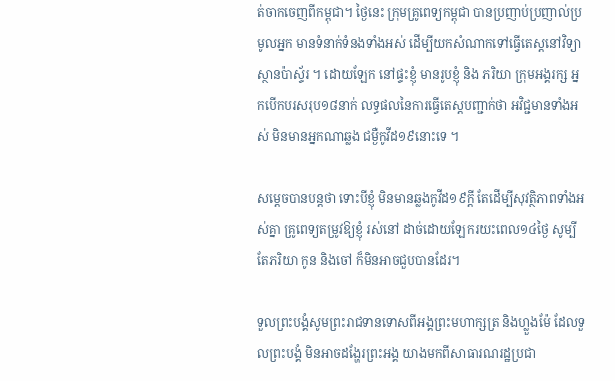ត់ចាកចេញពីកម្ពុជា។ ថ្ងៃនេះ ក្រុមគ្រូពេទ្យកម្ពុជា បានប្រញាប់ប្រញាល់ប្រមូលអ្នក មានទំនាក់ទំនងទាំងអស់ ដើម្បីយកសំណាកទៅធ្វើតេស្តនៅវិទ្យាស្ថានប៉ាស្ទ័រ ។ ដោយឡែក នៅផ្ទះខ្ញុំ មានរូបខ្ញុំ និង ភរិយា ក្រុមអង្គរក្ស អ្នកបើកបរសរុប១៨នាក់ លទ្ធផលនៃការធ្វើតេស្តបញ្ជាក់ថា អវិជ្ជមានទាំងអស់ មិនមានអ្នកណាឆ្លង ជម្ងឺកូវីដ១៩នោះទេ ។

សម្ដេចបានបន្តថា ទោះបីខ្ញុំ មិនមានឆ្លងកូវីដ១៩ក្តី តែដើម្បីសុវត្ថិភាពទាំងអស់គ្នា គ្រូពេទ្យតម្រូវឱ្យខ្ញុំ រស់នៅ ដាច់ដោយឡែករយះពេល១៤ថ្ងៃ សូម្បីតែភរិយា កូន និងចៅ ក៏មិនអាចជួបបានដែរ។

ទួលព្រះបង្គំសូមព្រះរាជទានទោសពីអង្គព្រះមហាក្សត្រ និងហ្លួងម៉ែ ដែលទួលព្រះបង្គំ មិនអាចដង្ហែរព្រះអង្គ យាងមកពីសាធារណរដ្ឋប្រជា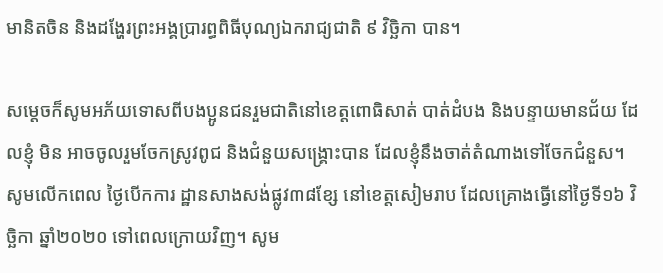មានិតចិន និងដង្ហែរព្រះអង្គប្រារព្ធពិធីបុណ្យឯករាជ្យជាតិ ៩ វិច្ឆិកា បាន។

សម្ដេចក៏សូមអភ័យទោសពីបងប្អូនជនរួមជាតិនៅខេត្តពោធិសាត់ បាត់ដំបង និងបន្ទាយមានជ័យ ដែលខ្ញុំ មិន អាចចូលរួមចែកស្រូវពូជ និងជំនួយសង្រ្គោះបាន ដែលខ្ញុំនឹងចាត់តំណាងទៅចែកជំនួស។ សូមលើកពេល ថ្ងៃបើកការ ដ្ឋានសាងសង់ផ្លូវ៣៨ខ្សែ នៅខេត្តសៀមរាប ដែលគ្រោងធ្វើនៅថ្ងៃទី១៦ វិច្ឆិកា ឆ្នាំ២០២០ ទៅពេលក្រោយវិញ។ សូម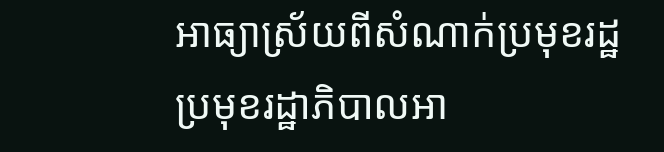អាធ្យាស្រ័យពីសំណាក់ប្រមុខរដ្ឋ ប្រមុខរដ្ឋាភិបាលអា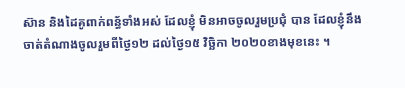ស៊ាន និងដៃគូពាក់ពន្ធ័ទាំងអស់ ដែលខ្ញុំ មិនអាចចូលរួមប្រជុំ បាន ដែលខ្ញុំនឹងចាត់តំណាងចូលរួមពីថ្ងៃ១២ ដល់ថ្ងៃ១៥ វិច្ឆិកា ២០២០ខាងមុខនេះ ។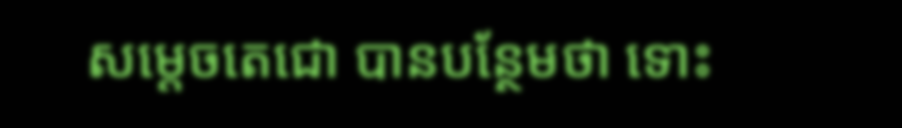សម្ដេចតេជោ បានបន្ថែមថា ទោះ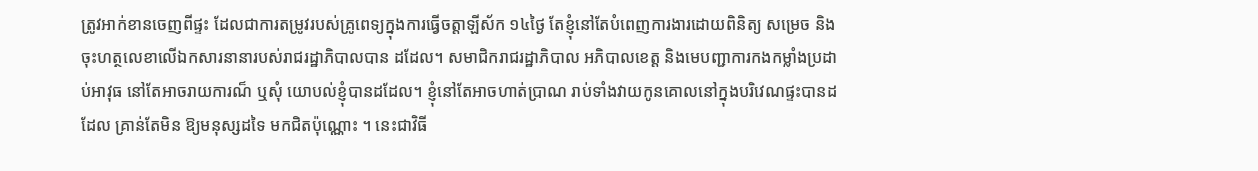ត្រូវអាក់ខានចេញពីផ្ទះ ដែលជាការតម្រូវរបស់គ្រូពេទ្យក្នុងការធ្វើចត្តាឡីស័ក ១៤ថ្ងៃ តែខ្ញុំនៅតែបំពេញការងារដោយពិនិត្យ សម្រេច និងចុះហត្ថលេខាលើឯកសារនានារបស់រាជរដ្ឋាភិបាលបាន ដដែល។ សមាជិករាជរដ្ឋាភិបាល អភិបាលខេត្ត និងមេបញ្ជាការកងកម្លាំងប្រដាប់អាវុធ នៅតែអាចរាយការណ៏ ឬសុំ យោបល់ខ្ញុំបានដដែល។ ខ្ញុំនៅតែអាចហាត់ប្រាណ រាប់ទាំងវាយកូនគោលនៅក្នុងបរិវេណផ្ទះបានដដែល គ្រាន់តែមិន ឱ្យមនុស្សដទៃ មកជិតប៉ុណ្ណោះ ។ នេះជាវិធី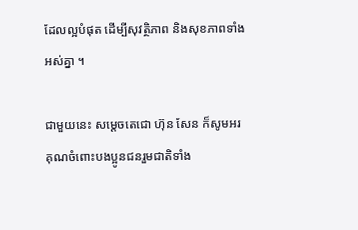ដែលល្អបំផុត ដើម្បីសុវត្ថិភាព និងសុខភាពទាំងអស់គ្នា ។

ជាមួយនេះ សម្ដេចតេជោ ហ៊ុន សែន ក៏សូមអរគុណចំពោះបងប្អូនជនរួមជាតិទាំង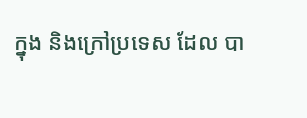ក្នុង និងក្រៅប្រទេស ដែល បា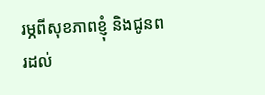រម្ភពីសុខភាពខ្ញុំ និងជូនពរដល់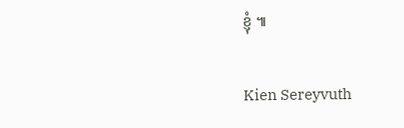ខ្ញុំ ៕

Kien Sereyvuth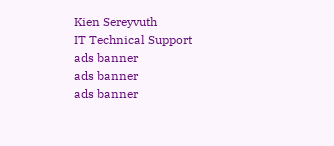Kien Sereyvuth
IT Technical Support
ads banner
ads banner
ads banner